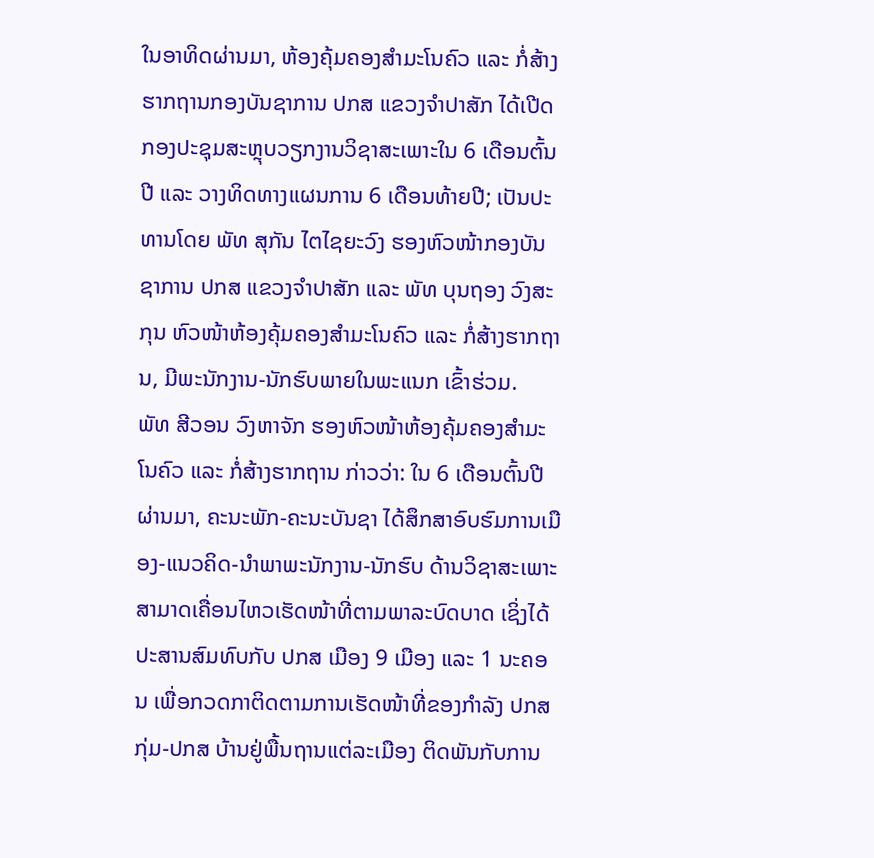ໃນອາທິດຜ່ານມາ, ຫ້ອງຄຸ້ມຄອງສຳມະໂນຄົວ ແລະ ກໍ່ສ້າງຮາກຖານກອງບັນຊາການ ປກສ ແຂວງຈຳປາສັກ ໄດ້ເປີດກອງປະຊຸມສະຫຼຸບວຽກງານວິຊາສະເພາະໃນ 6 ເດືອນຕົ້ນປີ ແລະ ວາງທິດທາງແຜນການ 6 ເດືອນທ້າຍປີ; ເປັນປະທານໂດຍ ພັທ ສຸກັນ ໄຕໄຊຍະວົງ ຮອງຫົວໜ້າກອງບັນຊາການ ປກສ ແຂວງຈຳປາສັກ ແລະ ພັທ ບຸນຖອງ ວົງສະກຸນ ຫົວໜ້າຫ້ອງຄຸ້ມຄອງສຳມະໂນຄົວ ແລະ ກໍ່ສ້າງຮາກຖານ, ມີພະນັກງານ-ນັກຮົບພາຍໃນພະແນກ ເຂົ້າຮ່ວມ.
ພັທ ສີວອນ ວົງຫາຈັກ ຮອງຫົວໜ້າຫ້ອງຄຸ້ມຄອງສຳມະໂນຄົວ ແລະ ກໍ່ສ້າງຮາກຖານ ກ່າວວ່າ: ໃນ 6 ເດືອນຕົ້ນປີຜ່ານມາ, ຄະນະພັກ-ຄະນະບັນຊາ ໄດ້ສຶກສາອົບຮົມການເມືອງ-ແນວຄິດ-ນຳພາພະນັກງານ-ນັກຮົບ ດ້ານວິຊາສະເພາະສາມາດເຄື່ອນໄຫວເຮັດໜ້າທີ່ຕາມພາລະບົດບາດ ເຊິ່ງໄດ້ປະສານສົມທົບກັບ ປກສ ເມືອງ 9 ເມືອງ ແລະ 1 ນະຄອນ ເພື່ອກວດກາຕິດຕາມການເຮັດໜ້າທີ່ຂອງກຳລັງ ປກສ ກຸ່ມ-ປກສ ບ້ານຢູ່ພື້ນຖານແຕ່ລະເມືອງ ຕິດພັນກັບການ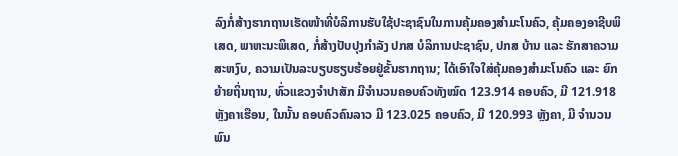ລົງກໍ່ສ້າງຮາກຖານເຮັດໜ້າທີ່ບໍລິການຮັບໃຊ້ປະຊາຊົນໃນການຄຸ້ມຄອງສຳມະໂນຄົວ, ຄຸ້ມຄອງອາຊີບພິເສດ, ພາຫະນະພິເສດ, ກໍ່ສ້າງປັບປຸງກຳລັງ ປກສ ບໍລິການປະຊາຊົນ, ປກສ ບ້ານ ແລະ ຮັກສາຄວາມສະຫງົບ, ຄວາມເປັນລະບຽບຮຽບຮ້ອຍຢູ່ຂັ້ນຮາກຖານ; ໄດ້ເອົາໃຈໃສ່ຄຸ້ມຄອງສຳມະໂນຄົວ ແລະ ຍົກຍ້າຍຖິ່ນຖານ, ທົ່ວແຂວງຈຳປາສັກ ມີຈຳນວນຄອບຄົວທັງໝົດ 123.914 ຄອບຄົວ, ມີ 121.918 ຫຼັງຄາເຮືອນ, ໃນນັ້ນ ຄອບຄົວຄົນລາວ ມີ 123.025 ຄອບຄົວ, ມີ 120.993 ຫຼັງຄາ, ມີ ຈຳນວນພົນ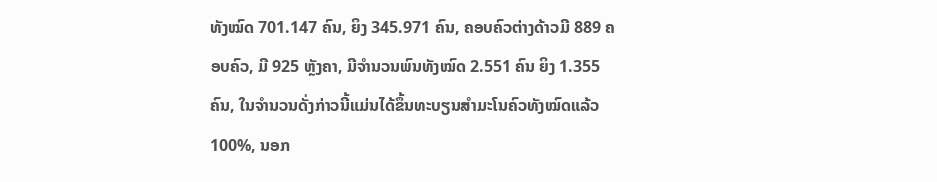ທັງໝົດ 701.147 ຄົນ, ຍິງ 345.971 ຄົນ, ຄອບຄົວຕ່າງດ້າວມີ 889 ຄອບຄົວ, ມີ 925 ຫຼັງຄາ, ມີຈຳນວນພົນທັງໝົດ 2.551 ຄົນ ຍິງ 1.355 ຄົນ, ໃນຈຳນວນດັ່ງກ່າວນີ້ແມ່ນໄດ້ຂຶ້ນທະບຽນສຳມະໂນຄົວທັງໝົດແລ້ວ 100%, ນອກ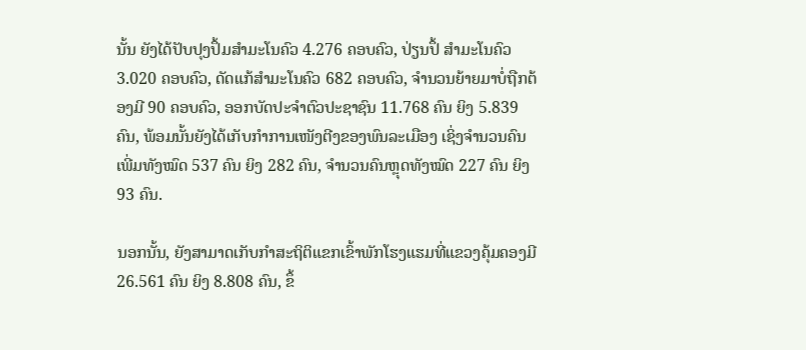ນັ້ນ ຍັງໄດ້ປັບປຸງປຶ້ມສຳມະໂນຄົວ 4.276 ຄອບຄົວ, ປ່ຽນປຶ້ ສຳມະໂນຄົວ 3.020 ຄອບຄົວ, ດັດແກ້ສຳມະໂນຄົວ 682 ຄອບຄົວ, ຈຳນວນຍ້າຍມາບໍ່ຖືກຕ້ອງມີ 90 ຄອບຄົວ, ອອກບັດປະຈຳຕົວປະຊາຊົນ 11.768 ຄົນ ຍິງ 5.839 ຄົນ, ພ້ອມນັ້ນຍັງໄດ້ເກັບກຳການເໜັງຕີງຂອງພົນລະເມືອງ ເຊິ່ງຈຳນວນຄົນເພີ່ມທັງໝົດ 537 ຄົນ ຍິງ 282 ຄົນ, ຈຳນວນຄົນຫຼຸດທັງໝົດ 227 ຄົນ ຍິງ 93 ຄົນ.

ນອກນັ້ນ, ຍັງສາມາດເກັບກຳສະຖິຕິແຂກເຂົ້າພັກໂຮງແຮມທີ່ແຂວງຄຸ້ມຄອງມີ 26.561 ຄົນ ຍິງ 8.808 ຄົນ, ຂຶ້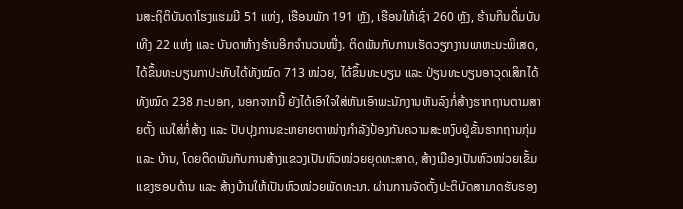ນສະຖິຕິບັນດາໂຮງແຮມມີ 51 ແຫ່ງ, ເຮືອນພັກ 191 ຫຼັງ, ເຮືອນໃຫ້ເຊົ່າ 260 ຫຼັງ, ຮ້ານກິນດື່ມບັນເທີງ 22 ແຫ່ງ ແລະ ບັນດາຫ້າງຮ້ານອີກຈຳນວນໜື່ງ. ຕິດພັນກັບການເຮັດວຽກງານພາຫະນະພິເສດ, ໄດ້ຂຶ້ນທະບຽນກາປະທັບໄດ້ທັງໝົດ 713 ໜ່ວຍ, ໄດ້ຂຶ້ນທະບຽນ ແລະ ປ່ຽນທະບຽນອາວຸດເສິກໄດ້ທັງໝົດ 238 ກະບອກ, ນອກຈາກນີ້ ຍັງໄດ້ເອົາໃຈໃສ່ຫັນເອົາພະນັກງານຫັນລົງກໍ່ສ້າງຮາກຖານຕາມສາຍຕັ້ງ ແນໃສ່ກໍ່ສ້າງ ແລະ ປັບປຸງການຂະຫຍາຍຕາໜ່າງກຳລັງປ້ອງກັນຄວາມສະຫງົບຢູ່ຂັ້ນຮາກຖານກຸ່ມ ແລະ ບ້ານ, ໂດຍຕິດພັນກັບການສ້າງແຂວງເປັນຫົວໜ່ວຍຍຸດທະສາດ, ສ້າງເມືອງເປັນຫົວໜ່ວຍເຂັ້ມແຂງຮອບດ້ານ ແລະ ສ້າງບ້ານໃຫ້ເປັນຫົວໜ່ວຍພັດທະນາ. ຜ່ານການຈັດຕັ້ງປະຕິບັດສາມາດຮັບຮອງ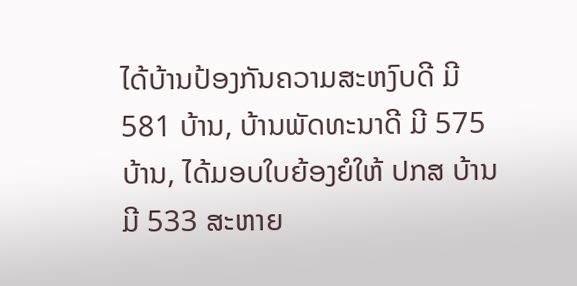ໄດ້ບ້ານປ້ອງກັນຄວາມສະຫງົບດີ ມີ 581 ບ້ານ, ບ້ານພັດທະນາດີ ມີ 575 ບ້ານ, ໄດ້ມອບໃບຍ້ອງຍໍໃຫ້ ປກສ ບ້ານ ມີ 533 ສະຫາຍ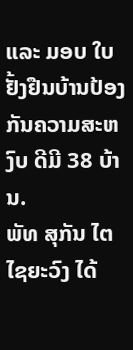ແລະ ມອບ ໃບຢັ້ງຢືນບ້ານປ້ອງກັນຄວາມສະຫງົບ ດີມີ 38 ບ້ານ.
ພັທ ສຸກັນ ໄຕໄຊຍະວົງ ໄດ້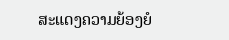ສະແດງຄວາມຍ້ອງຍໍ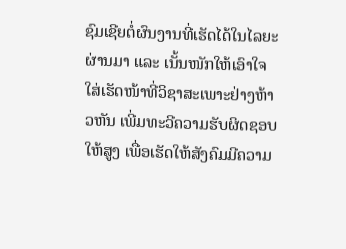ຊົມເຊີຍຕໍ່ຜົນງານທີ່ເຮັດໄດ້ໃນໄລຍະຜ່ານມາ ແລະ ເນັ້ນໜັກໃຫ້ເອົາໃຈໃສ່ເຮັດໜ້າທີ່ວິຊາສະເພາະຢ່າງຫ້າວຫັນ ເພີ່ມທະວີຄວາມຮັບຜິດຊອບໃຫ້ສູງ ເພື່ອເຮັດໃຫ້ສັງຄົມມີຄວາມ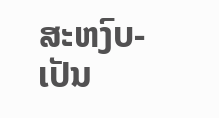ສະຫງົບ-ເປັນ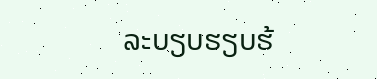ລະບຽບຮຽບຮ້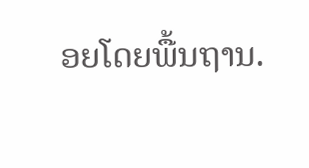ອຍໂດຍພື້ນຖານ.